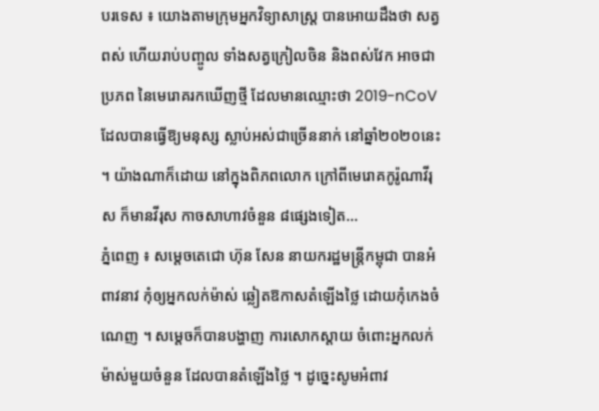បរទេស ៖ យោងតាមក្រុមអ្នកវិទ្យាសាស្ត្រ បានអោយដឹងថា សត្វពស់ ហើយរាប់បញ្ចូល ទាំងសត្វក្រៀលចិន និងពស់វែក អាចជាប្រភព នៃមេរោគរកឃើញថ្មី ដែលមានឈ្មោះថា 2019-nCoV ដែលបានធ្វើឱ្យមនុស្ស ស្លាប់អស់ជាច្រើននាក់ នៅឆ្នាំ២០២០នេះ ។ យ៉ាងណាក៏ដោយ នៅក្នុងពិភពលោក ក្រៅពីមេរោគកូរ៉ូណាវីរុស ក៏មានវីរុស កាចសាហាវចំនួន ៨ផ្សេងទៀត...
ភ្នំពេញ ៖ សម្តេចតេជោ ហ៊ុន សែន នាយករដ្ឋមន្រ្តីកម្ពុជា បានអំពាវនាវ កុំឲ្យអ្នកលក់ម៉ាស់ ឆ្លៀតឱកាសតំឡើងថ្លៃ ដោយកុំកេងចំណេញ ។ សម្តេចក៏បានបង្ហាញ ការសោកស្តាយ ចំពោះអ្នកលក់ម៉ាស់មួយចំនួន ដែលបានតំឡើងថ្លៃ ។ ដូច្នេះសូមអំពាវ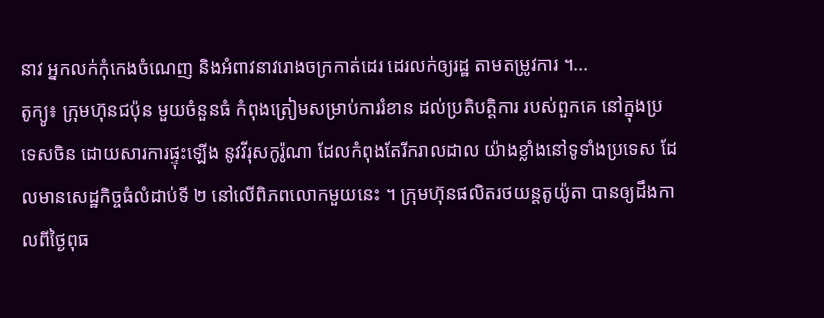នាវ អ្នកលក់កុំកេងចំណេញ និងអំពាវនាវរោងចក្រកាត់ដេរ ដេរលក់ឲ្យរដ្ឋ តាមតម្រូវការ ។...
តូក្យូ៖ ក្រុមហ៊ុនជប៉ុន មួយចំនួនធំ កំពុងត្រៀមសម្រាប់ការរំខាន ដល់ប្រតិបត្តិការ របស់ពួកគេ នៅក្នុងប្រទេសចិន ដោយសារការផ្ទុះឡើង នូវវីរុសកូរ៉ូណា ដែលកំពុងតែរីករាលដាល យ៉ាងខ្លាំងនៅទូទាំងប្រទេស ដែលមានសេដ្ឋកិច្ចធំលំដាប់ទី ២ នៅលើពិភពលោកមួយនេះ ។ ក្រុមហ៊ុនផលិតរថយន្តតូយ៉ូតា បានឲ្យដឹងកាលពីថ្ងៃពុធ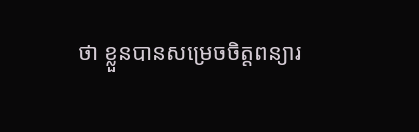ថា ខ្លួនបានសម្រេចចិត្តពន្យារ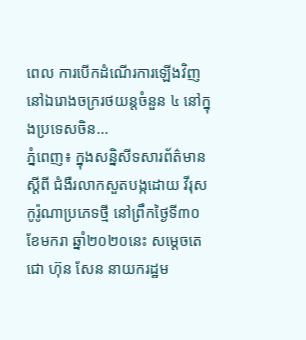ពេល ការបើកដំណើរការឡើងវិញ នៅឯរោងចក្ររថយន្តចំនួន ៤ នៅក្នុងប្រទេសចិន...
ភ្នំពេញ៖ ក្នុងសន្និសីទសារព័ត៌មាន ស្តីពី ជំងឺរលាកសួតបង្កដោយ វីរុសកូរ៉ូណាប្រភេទថ្មី នៅព្រឹកថ្ងៃទី៣០ ខែមករា ឆ្នាំ២០២០នេះ សម្តេចតេជោ ហ៊ុន សែន នាយករដ្ឋម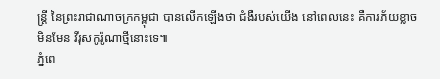ន្ត្រី នៃព្រះរាជាណាចក្រកម្ពុជា បានលើកឡើងថា ជំងឺរបស់យើង នៅពេលនេះ គឺការភ័យខ្លាចមិនមែន វីរុសកូរ៉ូណាថ្មីនោះទេ៕
ភ្នំពេ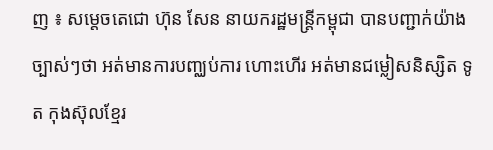ញ ៖ សម្តេចតេជោ ហ៊ុន សែន នាយករដ្ឋមន្រ្តីកម្ពុជា បានបញ្ជាក់យ៉ាងច្បាស់ៗថា អត់មានការបញ្ឈប់ការ ហោះហើរ អត់មានជម្លៀសនិស្សិត ទូត កុងស៊ុលខ្មែរ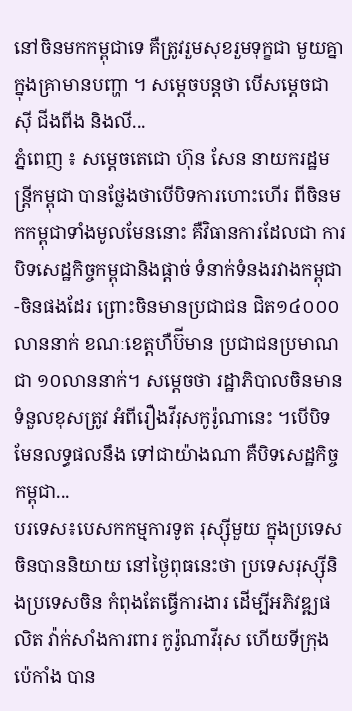នៅចិនមកកម្ពុជាទេ គឺត្រូវរួមសុខរួមទុក្ខជា មួយគ្នា ក្នុងគ្រាមានបញ្ហា ។ សម្តេចបន្តថា បើសម្តេចជា ស៊ី ជីងពីង និងលី...
ភ្នំពេញ ៖ សម្តេចតេជោ ហ៊ុន សែន នាយករដ្ឋមន្រ្តីកម្ពុជា បានថ្លែងថាបើបិទការហោះហើរ ពីចិនមកកម្ពុជាទាំងមូលមែននោះ គឺវិធានការដែលជា ការបិទសេដ្ឋកិច្ចកម្ពុជានិងផ្តាច់ ទំនាក់ទំនងរវាងកម្ពុជា-ចិនផងដែរ ព្រោះចិនមានប្រជាជន ជិត១៤០០០លាននាក់ ខណៈខេត្តហឺប៊ីមាន ប្រជាជនប្រមាណជា ១០លាននាក់។ សម្តេចថា រដ្ឋាភិបាលចិនមានទំនួលខុសត្រូវ អំពីរឿងវីរុសកូរ៉ូណានេះ ។បើបិទមែនលទ្ធផលនឹង ទៅជាយ៉ាងណា គឺបិទសេដ្ឋកិច្ចកម្ពុជា...
បរទេស៖បេសកកម្មការទូត រុស្ស៊ីមួយ ក្នុងប្រទេសចិនបាននិយាយ នៅថ្ងៃពុធនេះថា ប្រទេសរុស្ស៊ីនិងប្រទេសចិន កំពុងតែធ្វើការងារ ដើម្បីអភិវឌ្ឍផលិត វ៉ាក់សាំងការពារ កូរ៉ូណាវីរុស ហើយទីក្រុងប៉េកាំង បាន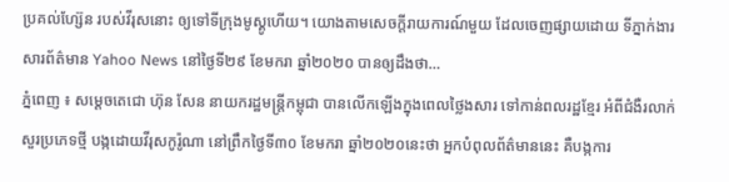ប្រគល់ហ្ស៊ែន របស់វីរុសនោះ ឲ្យទៅទីក្រុងមូស្គូហើយ។ យោងតាមសេចក្តីរាយការណ៍មួយ ដែលចេញផ្សាយដោយ ទីភ្នាក់ងារសារព័ត៌មាន Yahoo News នៅថ្ងៃទី២៩ ខែមករា ឆ្នាំ២០២០ បានឲ្យដឹងថា...
ភ្នំពេញ ៖ សម្តេចតេជោ ហ៊ុន សែន នាយករដ្ឋមន្រ្តីកម្ពុជា បានលើកឡើងក្នុងពេលថ្លៃងសារ ទៅកាន់ពលរដ្ឋខ្មែរ អំពីជំងឺរលាក់ សួរប្រភេទថ្មី បង្កដោយវីរុសកូរ៉ូណា នៅព្រឹកថ្ងៃទី៣០ ខែមករា ឆ្នាំ២០២០នេះថា អ្នកបំពុលព័ត៌មាននេះ គឺបង្កការ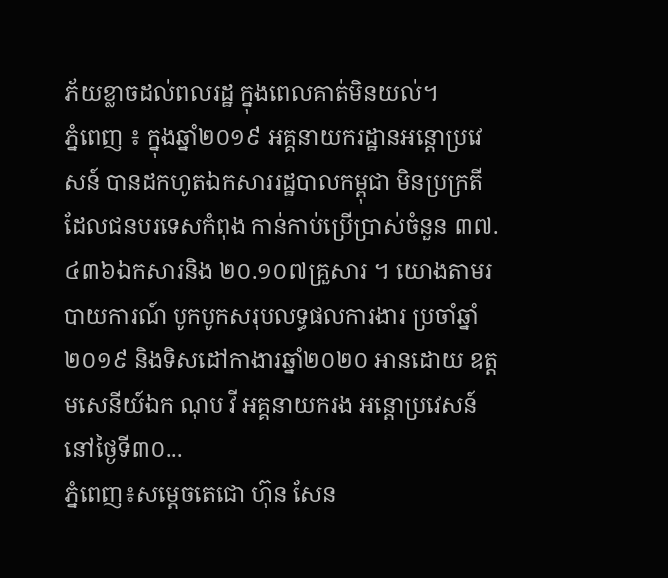ភ័យខ្លាចដល់ពលរដ្ឋ ក្នុងពេលគាត់មិនយល់។
ភ្នំពេញ ៖ ក្នុងឆ្នាំ២០១៩ អគ្គនាយករដ្ឋានអន្ដោប្រវេសន៍ បានដកហូតឯកសាររដ្ឋបាលកម្ពុជា មិនប្រក្រតី ដែលជនបរទេសកំពុង កាន់កាប់ប្រើប្រាស់ចំនួន ៣៧.៤៣៦ឯកសារនិង ២០.១០៧គ្រួសារ ។ យោងតាមរបាយការណ៍ បូកបូកសរុបលទ្ធផលការងារ ប្រចាំឆ្នាំ២០១៩ និងទិសដៅកាងារឆ្នាំ២០២០ អានដោយ ឧត្តមសេនីយ៍ឯក ណុប វី អគ្គនាយករង អន្តោប្រវេសន៍ នៅថ្ងៃទី៣០...
ភ្នំពេញ៖សម្តេចតេជោ ហ៊ុន សែន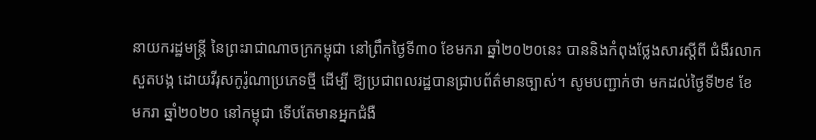នាយករដ្ឋមន្ត្រី នៃព្រះរាជាណាចក្រកម្ពុជា នៅព្រឹកថ្ងៃទី៣០ ខែមករា ឆ្នាំ២០២០នេះ បាននិងកំពុងថ្លែងសារស្តីពី ជំងឺរលាកសួតបង្ក ដោយវីរុសកូរ៉ូណាប្រភេទថ្មី ដើម្បី ឱ្យប្រជាពលរដ្ឋបានជ្រាបព័ត៌មានច្បាស់។ សូមបញ្ជាក់ថា មកដល់ថ្ងៃទី២៩ ខែមករា ឆ្នាំ២០២០ នៅកម្ពុជា ទើបតែមានអ្នកជំងឺ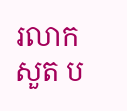រលាកសួត ប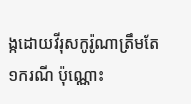ង្កដោយវីរុសកូរ៉ូណាត្រឹមតែ ១ករណី ប៉ុណ្ណោះ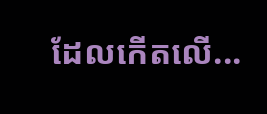ដែលកើតលើ...